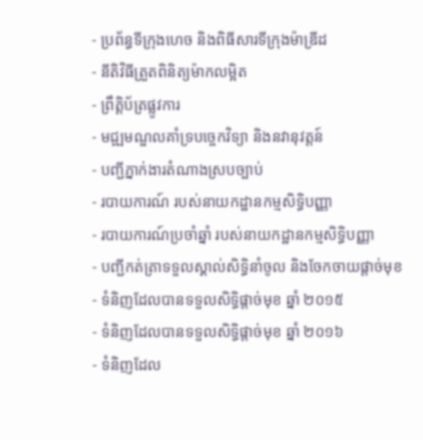- ប្រព័ន្ធទីក្រុងហេច និងពិធីសារទីក្រុងម៉ាឌ្រីដ
- នីតិវិធីត្រួតពិនិត្យម៉ាកលម្អិត
- ព្រឹត្តិប័ត្រផ្លូវការ
- មជ្ឍមណ្ឌលគាំទ្របច្ចេកវិទ្យា និងនវានុវត្តន៍
- បញ្ជីភ្នាក់ងារតំណាងស្របច្បាប់
- របាយការណ៍ របស់នាយកដ្ឋានកម្មសិទ្ធិបញ្ញា
- របាយការណ៍ប្រចាំឆ្នាំ របស់នាយកដ្ឋានកម្មសិទ្ធិបញ្ញា
- បញ្ជីកត់ត្រាទទួលស្គាល់សិទ្ធិនាំចូល និងចែកចាយផ្តាច់មុខ
- ទំនិញដែលបានទទួលសិទ្ធិផ្តាច់មុខ ឆ្នាំ ២០១៥
- ទំនិញដែលបានទទួលសិទ្ធិផ្តាច់មុខ ឆ្នាំ ២០១៦
- ទំនិញដែល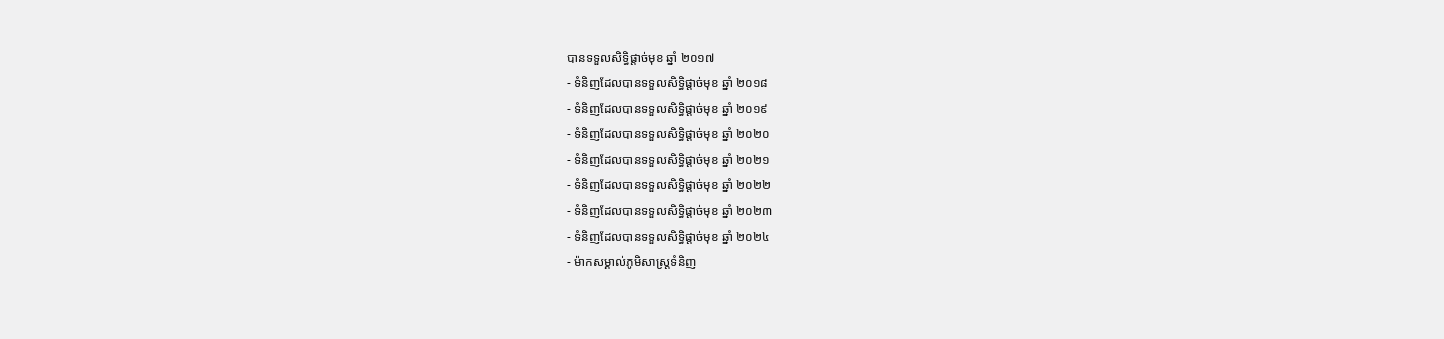បានទទួលសិទ្ធិផ្តាច់មុខ ឆ្នាំ ២០១៧
- ទំនិញដែលបានទទួលសិទ្ធិផ្តាច់មុខ ឆ្នាំ ២០១៨
- ទំនិញដែលបានទទួលសិទ្ធិផ្តាច់មុខ ឆ្នាំ ២០១៩
- ទំនិញដែលបានទទួលសិទ្ធិផ្តាច់មុខ ឆ្នាំ ២០២០
- ទំនិញដែលបានទទួលសិទ្ធិផ្តាច់មុខ ឆ្នាំ ២០២១
- ទំនិញដែលបានទទួលសិទ្ធិផ្តាច់មុខ ឆ្នាំ ២០២២
- ទំនិញដែលបានទទួលសិទ្ធិផ្តាច់មុខ ឆ្នាំ ២០២៣
- ទំនិញដែលបានទទួលសិទ្ធិផ្តាច់មុខ ឆ្នាំ ២០២៤
- ម៉ាកសម្គាល់ភូមិសាស្ត្រទំនិញ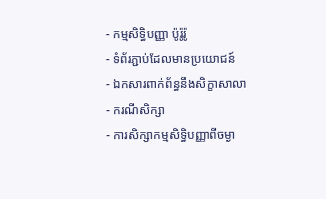- កម្មសិទ្ធិបញ្ញា ប៉ូរ៉ូរ៉ូ
- ទំព័រភ្ជាប់ដែលមានប្រយោជន៍
- ឯកសារពាក់ព័ន្ធនឹងសិក្ខាសាលា
- ករណីសិក្សា
- ការសិក្សាកម្មសិទ្ធិបញ្ញាពីចម្ងា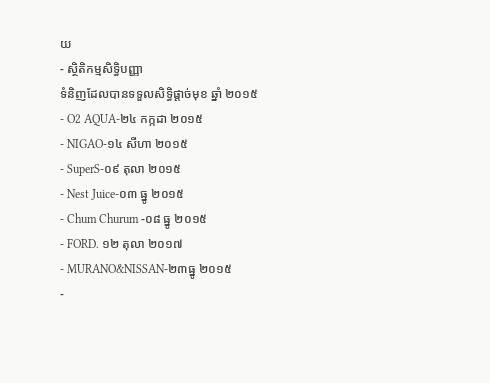យ
- ស្ថិតិកម្មសិទ្ធិបញ្ញា
ទំនិញដែលបានទទួលសិទ្ធិផ្តាច់មុខ ឆ្នាំ ២០១៥
- O2 AQUA-២៤ កក្កដា ២០១៥
- NIGAO-១៤ សីហា ២០១៥
- SuperS-០៩ តុលា ២០១៥
- Nest Juice-០៣ ធ្នូ ២០១៥
- Chum Churum -០៨ ធ្នូ ២០១៥
- FORD. ១២ តុលា ២០១៧
- MURANO&NISSAN-២៣ធ្នូ ២០១៥
-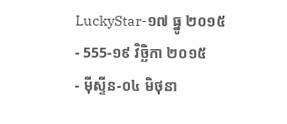LuckyStar-១៧ ធ្នូ ២០១៥
- 555-១៩ វិច្ឆិកា ២០១៥
- មុីស្ទីន-០៤ មិថុនា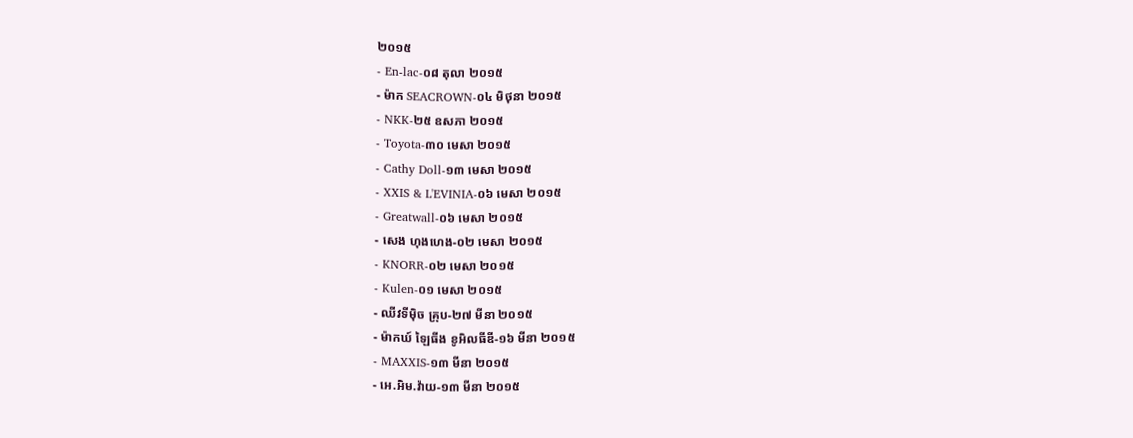២០១៥
- En-lac-០៨ តុលា ២០១៥
- ម៉ាក SEACROWN-០៤ មិថុនា ២០១៥
- NKK-២៥ ឧសភា ២០១៥
- Toyota-៣០ មេសា ២០១៥
- Cathy Doll-១៣ មេសា ២០១៥
- XXIS & L'EVINIA-០៦ មេសា ២០១៥
- Greatwall-០៦ មេសា ២០១៥
- សេង ហុងហេង-០២ មេសា ២០១៥
- KNORR-០២ មេសា ២០១៥
- Kulen-០១ មេសា ២០១៥
- ឈីវទីមុិច គ្រុប-២៧ មីនា ២០១៥
- ម៉ាកឃ៍ ឡៃធីង ខូអិលធីឌី-១៦ មីនា ២០១៥
- MAXXIS-១៣ មីនា ២០១៥
- អេ.អិម.វ៉ាយ-១៣ មីនា ២០១៥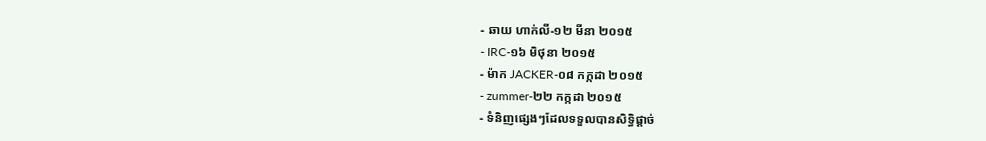- ឆាយ ហាក់លី-១២ មីនា ២០១៥
- IRC-១៦ មិថុនា ២០១៥
- ម៉ាក JACKER-០៨ កក្កដា ២០១៥
- zummer-២២ កក្កដា ២០១៥
- ទំនិញផ្សេងៗដែលទទួលបានសិទ្ធិផ្តាច់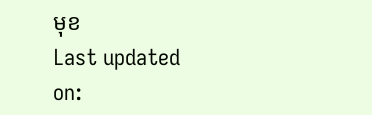មុខ
Last updated on: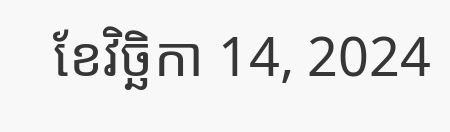ខែវិច្ឆិកា 14, 2024